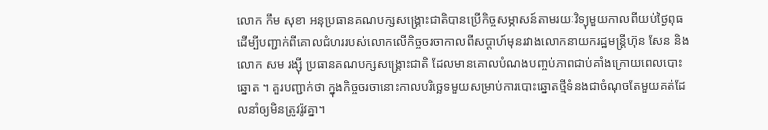លោក កឹម សុខា អនុប្រធានគណបក្សសង្គ្រោះជាតិបានប្រើកិច្ចសម្ភាសន៍តាមរយៈវិទ្យុមួយកាលពីយប់ថ្ងៃពុធ ដើម្បីបញ្ជាក់ពីគោលជំហររបស់លោកលើកិច្ចចរចាកាលពីសប្តាហ៍មុនរវាងលោកនាយករដ្ឋមន្ត្រីហ៊ុន សែន និងលោក សម រង្ស៊ី ប្រធានគណបក្សសង្គ្រោះជាតិ ដែលមានគោលបំណងបញ្ចប់ភាពជាប់គាំងក្រោយពេលបោះឆ្នោត ។ គួរបញ្ជាក់ថា ក្នុងកិច្ចចរចានោះកាលបរិច្ឆេទមួយសម្រាប់ការបោះឆ្នោតថ្មីទំនងជាចំណុចតែមួយគត់ដែលនាំឲ្យមិនត្រូវរ៉ូវគ្នា។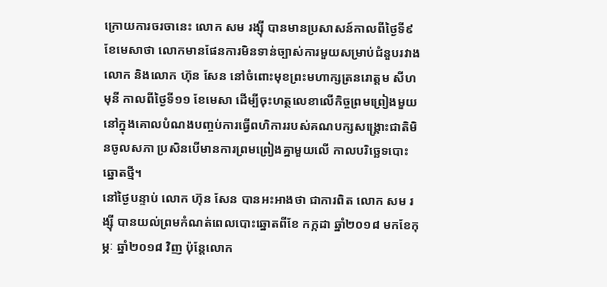ក្រោយការចរចានេះ លោក សម រង្ស៊ី បានមានប្រសាសន៍កាលពីថ្ងៃទី៩ ខែមេសាថា លោកមានផែនការមិនទាន់ច្បាស់ការមួយសម្រាប់ជំនួបរវាងលោក និងលោក ហ៊ុន សែន នៅចំពោះមុខព្រះមហាក្សត្រនរោត្តម សីហមុនី កាលពីថ្ងៃទី១១ ខែមេសា ដើម្បីចុះហត្ថលេខាលើកិច្ចព្រមព្រៀងមួយនៅក្នុងគោលបំណងបញ្ចប់ការធ្វើពហិការរបស់គណបក្សសង្គ្រោះជាតិមិនចូលសភា ប្រសិនបើមានការព្រមព្រៀងគ្នាមួយលើ កាលបរិច្ឆេទបោះឆ្នោតថ្មី។
នៅថ្ងៃបន្ទាប់ លោក ហ៊ុន សែន បានអះអាងថា ជាការពិត លោក សម រង្ស៊ី បានយល់ព្រមកំណត់ពេលបោះឆ្នោតពីខែ កក្កដា ឆ្នាំ២០១៨ មកខែកុម្ភៈ ឆ្នាំ២០១៨ វិញ ប៉ុន្តែលោក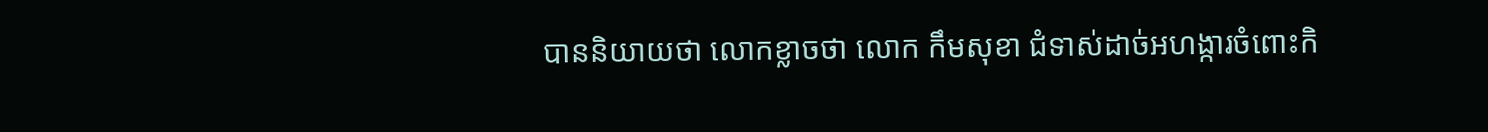បាននិយាយថា លោកខ្លាចថា លោក កឹមសុខា ជំទាស់ដាច់អហង្ការចំពោះកិ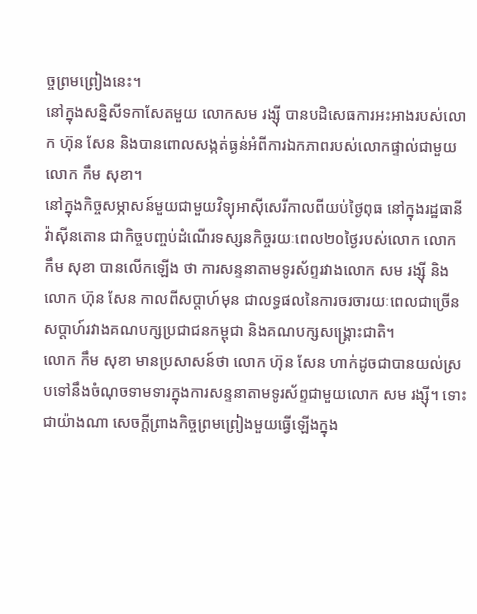ច្ចព្រមព្រៀងនេះ។
នៅក្នុងសន្និសីទកាសែតមួយ លោកសម រង្ស៊ី បានបដិសេធការអះអាងរបស់លោក ហ៊ុន សែន និងបានពោលសង្កត់ធ្ងន់អំពីការឯកភាពរបស់លោកផ្ទាល់ជាមួយលោក កឹម សុខា។
នៅក្នុងកិច្ចសម្ភាសន៍មួយជាមួយវិទ្យុអាស៊ីសេរីកាលពីយប់ថ្ងៃពុធ នៅក្នុងរដ្ឋធានីវ៉ាស៊ីនតោន ជាកិច្ចបញ្ចប់ដំណើរទស្សនកិច្ចរយៈពេល២០ថ្ងៃរបស់លោក លោក កឹម សុខា បានលើកឡើង ថា ការសន្ទនាតាមទូរស័ព្ទរវាងលោក សម រង្ស៊ី និងលោក ហ៊ុន សែន កាលពីសប្តាហ៍មុន ជាលទ្ធផលនៃការចរចារយៈពេលជាច្រើនសប្តាហ៍រវាងគណបក្សប្រជាជនកម្ពុជា និងគណបក្សសង្គ្រោះជាតិ។
លោក កឹម សុខា មានប្រសាសន៍ថា លោក ហ៊ុន សែន ហាក់ដូចជាបានយល់ស្របទៅនឹងចំណុចទាមទារក្នុងការសន្ទនាតាមទូរស័ព្ទជាមួយលោក សម រង្ស៊ី។ ទោះជាយ៉ាងណា សេចក្តីព្រាងកិច្ចព្រមព្រៀងមួយធ្វើឡើងក្នុង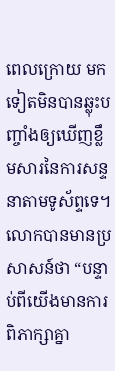ពេលក្រោយ មកទៀតមិនបានឆ្លុះបញ្ចាំងឲ្យឃើញខ្លឹមសារនៃការសន្ទនាតាមទូស័ព្ទទេ។
លោកបានមានប្រសាសន៍ថា “បន្ទាប់ពីយើងមានការពិភាក្សាគ្នា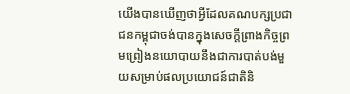យើងបានឃើញថាអ្វីដែលគណបក្សប្រជាជនកម្ពុជាចង់បានក្នុងសេចក្តីព្រាងកិច្ចព្រមព្រៀងនយោបាយនឹងជាការបាត់បង់មួយសម្រាប់ផលប្រយោជន៍ជាតិនិ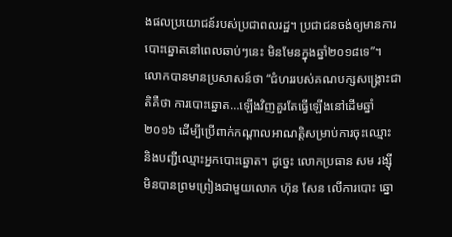ងផលប្រយោជន៍របស់ប្រជាពលរដ្ឋ។ ប្រជាជនចង់ឲ្យមានការបោះឆ្នោតនៅពេលឆាប់ៗនេះ មិនមែនក្នុងឆ្នាំ២០១៨ទេ”។
លោកបានមានប្រសាសន៍ថា “ជំហររបស់គណបក្សសង្គ្រោះជាតិគឺថា ការបោះឆ្នោត…ឡើងវិញគួរតែធ្វើឡើងនៅដើមឆ្នាំ២០១៦ ដើម្បីប្រើពាក់កណ្ដាលអាណត្តិសម្រាប់ការចុះឈ្មោះ និងបញ្ជីឈ្មោះអ្នកបោះឆ្នោត។ ដូច្នេះ លោកប្រធាន សម រង្ស៊ី មិនបានព្រមព្រៀងជាមួយលោក ហ៊ុន សែន លើការបោះ ឆ្នោ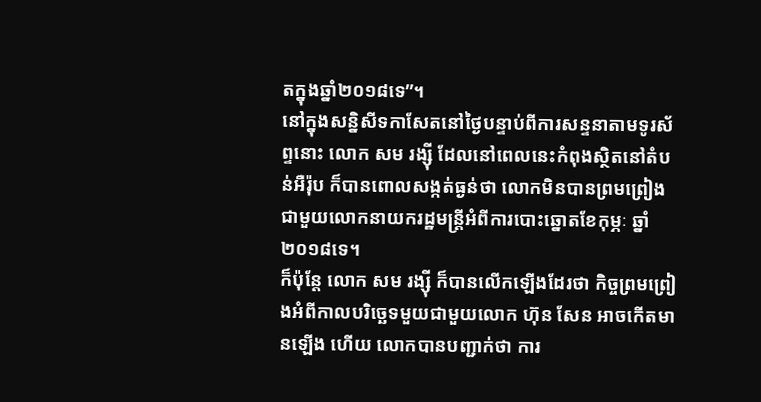តក្នុងឆ្នាំ២០១៨ទេ”។
នៅក្នុងសន្និសីទកាសែតនៅថ្ងៃបន្ទាប់ពីការសន្ទនាតាមទូរស័ព្ទនោះ លោក សម រង្ស៊ី ដែលនៅពេលនេះកំពុងស្ថិតនៅតំបន់អឺរ៉ុប ក៏បានពោលសង្កត់ធ្ងន់ថា លោកមិនបានព្រមព្រៀងជាមួយលោកនាយករដ្ឋមន្ត្រីអំពីការបោះឆ្នោតខែកុម្ភៈ ឆ្នាំ២០១៨ទេ។
ក៏ប៉ុន្តែ លោក សម រង្ស៊ី ក៏បានលើកឡើងដែរថា កិច្ចព្រមព្រៀងអំពីកាលបរិច្ឆេទមួយជាមួយលោក ហ៊ុន សែន អាចកើតមានឡើង ហើយ លោកបានបញ្ជាក់ថា ការ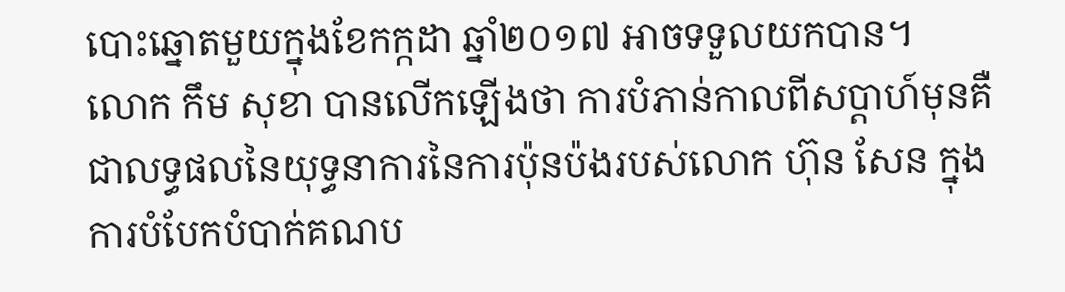បោះឆ្នោតមួយក្នុងខែកក្កដា ឆ្នាំ២០១៧ អាចទទួលយកបាន។
លោក កឹម សុខា បានលើកឡើងថា ការបំភាន់កាលពីសប្ដាហ៍មុនគឺជាលទ្ធផលនៃយុទ្ធនាការនៃការប៉ុនប៉ងរបស់លោក ហ៊ុន សែន ក្នុងការបំបែកបំបាក់គណប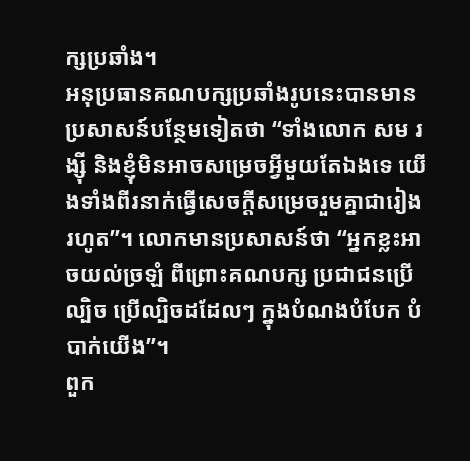ក្សប្រឆាំង។
អនុប្រធានគណបក្សប្រឆាំងរូបនេះបានមានប្រសាសន៍បន្ថែមទៀតថា “ទាំងលោក សម រង្ស៊ី និងខ្ញុំមិនអាចសម្រេចអ្វីមួយតែឯងទេ យើងទាំងពីរនាក់ធ្វើសេចក្ដីសម្រេចរួមគ្នាជារៀងរហូត”។ លោកមានប្រសាសន៍ថា “អ្នកខ្លះអាចយល់ច្រឡំ ពីព្រោះគណបក្ស ប្រជាជនប្រើល្បិច ប្រើល្បិចដដែលៗ ក្នុងបំណងបំបែក បំបាក់យើង”។
ពួក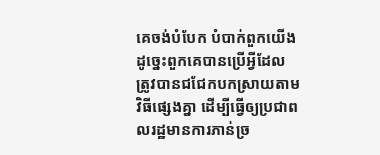គេចង់បំបែក បំបាក់ពួកយើង ដូច្នេះពួកគេបានប្រើអ្វីដែលត្រូវបានជជែកបកស្រាយតាមវិធីផ្សេងគ្នា ដើម្បីធ្វើឲ្យប្រជាពលរដ្ឋមានការភាន់ច្រ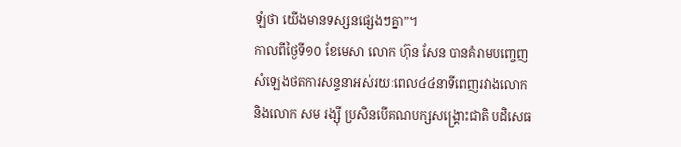ឡំថា យើងមានទស្សនផ្សេងៗគ្នា”។
កាលពីថ្ងៃទី១០ ខែមេសា លោក ហ៊ុន សែន បានគំរាមបញ្ចេញសំឡេងថតការសន្ទនាអស់រយៈពេល៤៤នាទីពេញរវាងលោក និងលោក សម រង្ស៊ី ប្រសិនបើគណបក្សសង្គ្រោះជាតិ បដិសេធ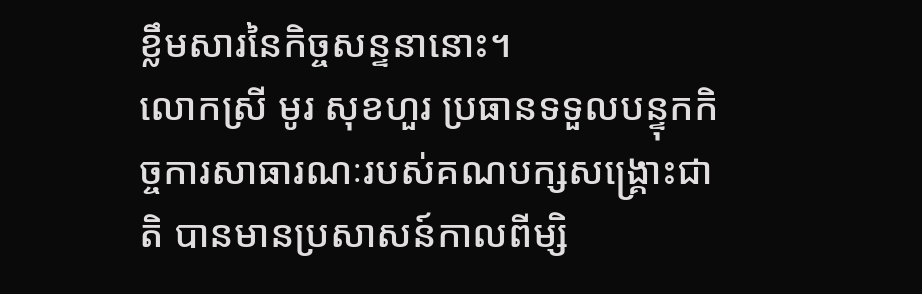ខ្លឹមសារនៃកិច្ចសន្ទនានោះ។
លោកស្រី មូរ សុខហួរ ប្រធានទទួលបន្ទុកកិច្ចការសាធារណៈរបស់គណបក្សសង្គ្រោះជាតិ បានមានប្រសាសន៍កាលពីម្សិ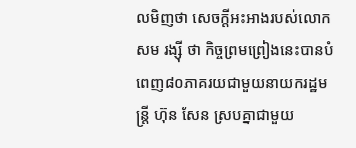លមិញថា សេចក្តីអះអាងរបស់លោក សម រង្ស៊ី ថា កិច្ចព្រមព្រៀងនេះបានបំពេញ៨០ភាគរយជាមួយនាយករដ្ឋមន្ត្រី ហ៊ុន សែន ស្របគ្នាជាមួយ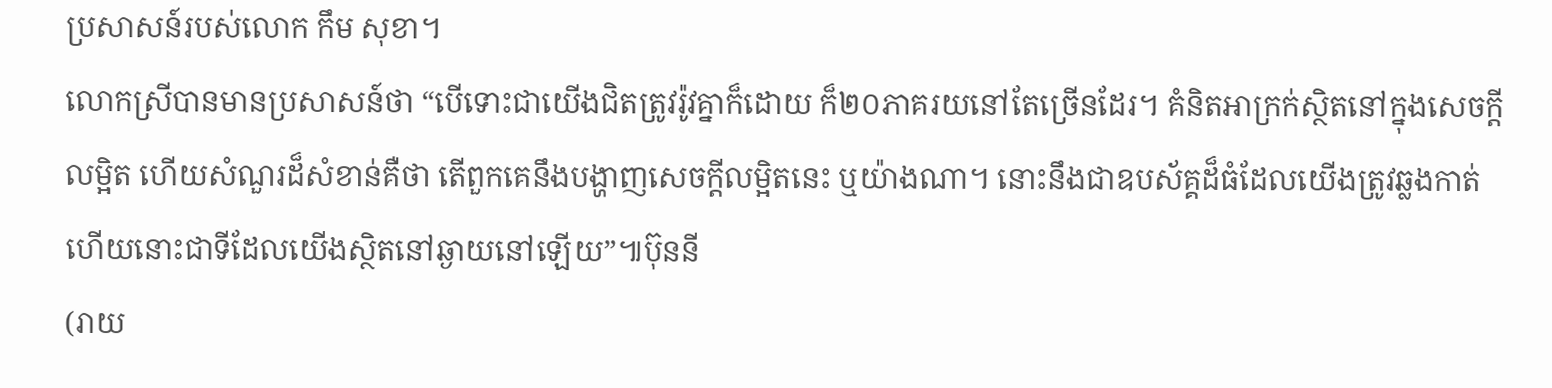ប្រសាសន៍របស់លោក កឹម សុខា។
លោកស្រីបានមានប្រសាសន៍ថា “បើទោះជាយើងជិតត្រូវរ៉ូវគ្នាក៏ដោយ ក៏២០ភាគរយនៅតែច្រើនដែរ។ គំនិតអាក្រក់ស្ថិតនៅក្នុងសេចក្ដីលម្អិត ហើយសំណួរដ៏សំខាន់គឺថា តើពួកគេនឹងបង្ហាញសេចក្ដីលម្អិតនេះ ឬយ៉ាងណា។ នោះនឹងជាឧបស័គ្គដ៏ធំដែលយើងត្រូវឆ្លងកាត់ ហើយនោះជាទីដែលយើងស្ថិតនៅឆ្ងាយនៅឡើយ”៕ប៊ុននី
(រាយ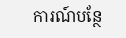ការណ៍បន្ថែ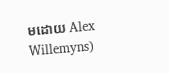មដោយ Alex Willemyns)